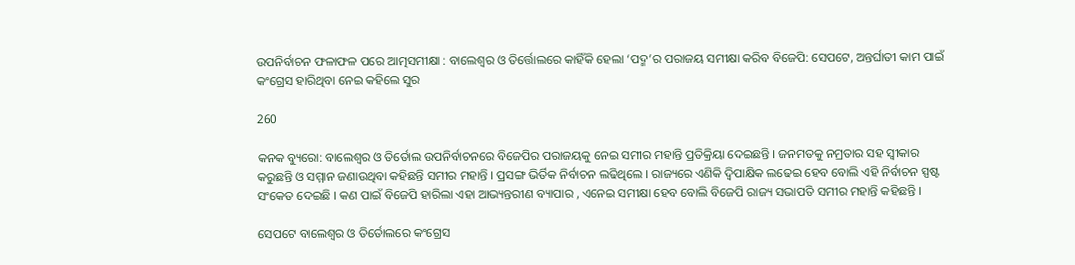ଉପନିର୍ବାଚନ ଫଳାଫଳ ପରେ ଆତ୍ମସମୀକ୍ଷା : ବାଲେଶ୍ୱର ଓ ତିର୍ତ୍ତୋଲରେ କାହିଁକି ହେଲା ‘ପଦ୍ମ’ର ପରାଜୟ ସମୀକ୍ଷା କରିବ ବିଜେପି: ସେପଟେ, ଅନ୍ତର୍ଘାତୀ କାମ ପାଇଁ କଂଗ୍ରେସ ହାରିଥିବା ନେଇ କହିଲେ ସୁର

260

କନକ ବ୍ୟୁରୋ: ବାଲେଶ୍ୱର ଓ ତିର୍ତୋଲ ଉପନିର୍ବାଚନରେ ବିଜେପିର ପରାଜୟକୁ ନେଇ ସମୀର ମହାନ୍ତି ପ୍ରତିକ୍ରିୟା ଦେଇଛନ୍ତି । ଜନମତକୁ ନମ୍ରତାର ସହ ସ୍ୱୀକାର କରୁଛନ୍ତି ଓ ସମ୍ମାନ ଜଣାଉଥିବା କହିଛନ୍ତି ସମୀର ମହାନ୍ତି । ପ୍ରସଙ୍ଗ ଭିର୍ତିକ ନିର୍ବାଚନ ଲଢିଥିଲେ । ରାଜ୍ୟରେ ଏଣିକି ଦ୍ୱିପାକ୍ଷିକ ଲଢେଇ ହେବ ବୋଲି ଏହି ନିର୍ବାଚନ ସ୍ପଷ୍ଟ ସଂକେତ ଦେଇଛି । କଣ ପାଇଁ ବିଜେପି ହାରିଲା ଏହା ଆଭ୍ୟନ୍ତରୀଣ ବ୍ୟାପାର , ଏନେଇ ସମୀକ୍ଷା ହେବ ବୋଲି ବିଜେପି ରାଜ୍ୟ ସଭାପତି ସମୀର ମହାନ୍ତି କହିଛନ୍ତି ।

ସେପଟେ ବାଲେଶ୍ୱର ଓ ତିର୍ତୋଲରେ କଂଗ୍ରେସ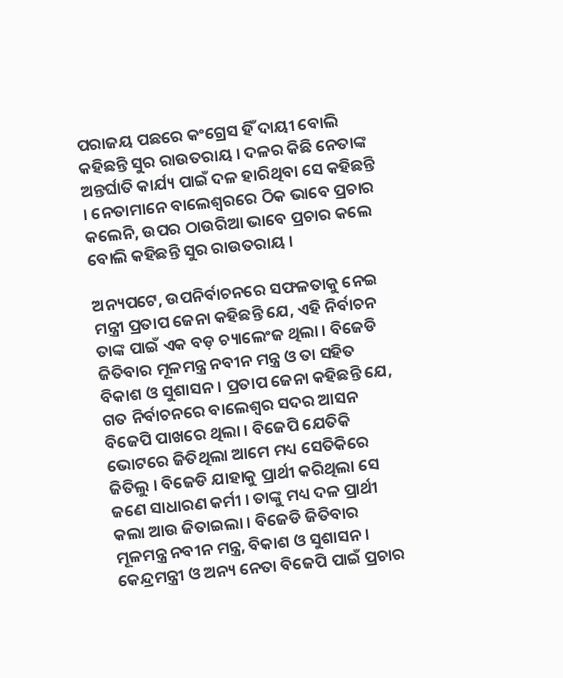ପରାଜୟ ପଛରେ କଂଗ୍ରେସ ହିଁ ଦାୟୀ ବୋଲି କହିଛନ୍ତି ସୁର ରାଉତରାୟ । ଦଳର କିଛି ନେତାଙ୍କ ଅନ୍ତର୍ଘାତି କାର୍ଯ୍ୟ ପାଇଁ ଦଳ ହାରିଥିବା ସେ କହିଛନ୍ତି । ନେତାମାନେ ବାଲେଶ୍ୱରରେ ଠିକ ଭାବେ ପ୍ରଚାର କଲେନି, ଉପର ଠାଉରିଆ ଭାବେ ପ୍ରଚାର କଲେ ବୋଲି କହିଛନ୍ତି ସୁର ରାଉତରାୟ ।

ଅନ୍ୟପଟେ, ଉପନିର୍ବାଚନରେ ସଫଳତାକୁ ନେଇ ମନ୍ତ୍ରୀ ପ୍ରତାପ ଜେନା କହିଛନ୍ତି ଯେ, ଏହି ନିର୍ବାଚନ ତାଙ୍କ ପାଇଁ ଏକ ବଡ଼ ଚ୍ୟାଲେଂଜ ଥିଲା । ବିଜେଡି ଜିତିବାର ମୂଳମନ୍ତ୍ର ନବୀନ ମନ୍ତ୍ର ଓ ତା ସହିତ ବିକାଶ ଓ ସୁଶାସନ । ପ୍ରତାପ ଜେନା କହିଛନ୍ତି ଯେ,  ଗତ ନିର୍ବାଚନରେ ବାଲେଶ୍ୱର ସଦର ଆସନ ବିଜେପି ପାଖରେ ଥିଲା । ବିଜେପି ଯେତିକି ଭୋଟରେ ଜିତିଥିଲା ଆମେ ମଧ୍ୟ ସେତିକିରେ ଜିତିଲୁ । ବିଜେଡି ଯାହାକୁ ପ୍ରାର୍ଥୀ କରିଥିଲା ସେ ଜଣେ ସାଧାରଣ କର୍ମୀ । ତାଙ୍କୁ ମଧ୍ୟ ଦଳ ପ୍ରାର୍ଥୀ କଲା ଆଉ ଜିତାଇଲା । ବିଜେଡି ଜିତିବାର ମୂଳମନ୍ତ୍ର ନବୀନ ମନ୍ତ୍ର, ବିକାଶ ଓ ସୁଶାସନ। କେନ୍ଦ୍ରମନ୍ତ୍ରୀ ଓ ଅନ୍ୟ ନେତା ବିଜେପି ପାଇଁ ପ୍ରଚାର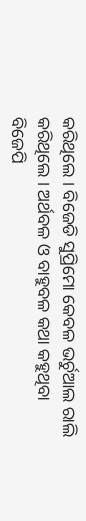କରିଥିଲେ । ବିଜେଡି ସୁପ୍ରିମୋ କେବଳ ଭର୍ଚୁଆଲ ରାଲି କରିଥିଲେ । ଅର୍ଥବଳ ଓ ବାହୁବଳ କଥା କହୁଥିବା ବିଜେପି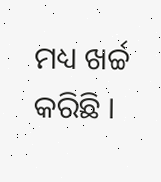ମଧ୍ୟ ଖର୍ଚ୍ଚ କରିଛି ।